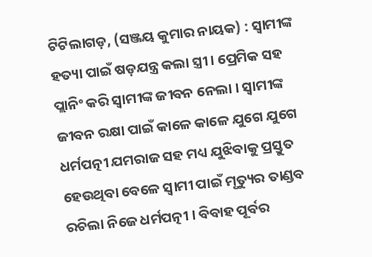ଟିଟିଲାଗଡ଼, (ସଞ୍ଜୟ କୁମାର ନାୟକ) : ସ୍ୱାମୀଙ୍କ ହତ୍ୟା ପାଇଁ ଷଡ଼ଯନ୍ତ୍ର କଲା ସ୍ତ୍ରୀ । ପ୍ରେମିକ ସହ ପ୍ଲାନିଂ କରି ସ୍ୱାମୀଙ୍କ ଜୀବନ ନେଲା । ସ୍ୱାମୀଙ୍କ ଜୀବନ ରକ୍ଷା ପାଇଁ କାଳେ କାଳେ ଯୁଗେ ଯୁଗେ ଧର୍ମପତ୍ନୀ ଯମରାଜ ସହ ମଧ୍ୟ ଯୁଝିବାକୁ ପ୍ରସ୍ତୁତ ହେଉଥିବା ବେଳେ ସ୍ୱାମୀ ପାଇଁ ମୃତ୍ୟୁର ତାଣ୍ଡବ ରଚିଲା ନିଜେ ଧର୍ମପତ୍ନୀ । ବିବାହ ପୂର୍ବର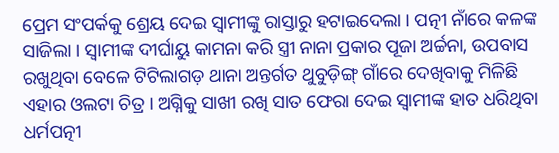ପ୍ରେମ ସଂପର୍କକୁ ଶ୍ରେୟ ଦେଇ ସ୍ୱାମୀଙ୍କୁ ରାସ୍ତାରୁ ହଟାଇଦେଲା । ପତ୍ନୀ ନାଁରେ କଳଙ୍କ ସାଜିଲା । ସ୍ୱାମୀଙ୍କ ଦୀର୍ଘାୟୁ କାମନା କରି ସ୍ତ୍ରୀ ନାନା ପ୍ରକାର ପୂଜା ଅର୍ଚ୍ଚନା, ଉପବାସ ରଖୁଥିବା ବେଳେ ଟିଟିଲାଗଡ଼ ଥାନା ଅନ୍ତର୍ଗତ ଥୁବୁଡ଼ିଙ୍ଗ୍ ଗାଁରେ ଦେଖିବାକୁ ମିଳିଛି ଏହାର ଓଲଟା ଚିତ୍ର । ଅଗ୍ନିକୁ ସାଖୀ ରଖି ସାତ ଫେରା ଦେଇ ସ୍ୱାମୀଙ୍କ ହାତ ଧରିଥିବା ଧର୍ମପତ୍ନୀ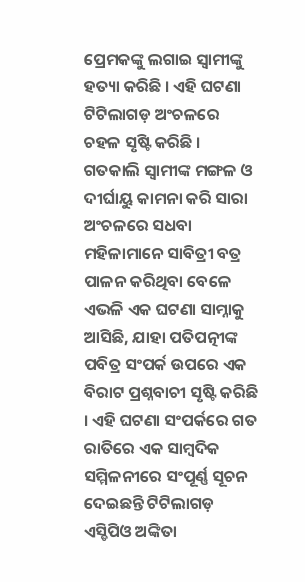ପ୍ରେମକଙ୍କୁ ଲଗାଇ ସ୍ୱାମୀଙ୍କୁ ହତ୍ୟା କରିଛି । ଏହି ଘଟଣା ଟିଟିଲାଗଡ଼ ଅଂଚଳରେ ଚହଳ ସୃଷ୍ଟି କରିଛି । ଗତକାଲି ସ୍ୱାମୀଙ୍କ ମଙ୍ଗଳ ଓ ଦୀର୍ଘାୟୁ କାମନା କରି ସାରା ଅଂଚଳରେ ସଧବା ମହିଳାମାନେ ସାବିତ୍ରୀ ବତ୍ର ପାଳନ କରିଥିବା ବେଳେ ଏଭଳି ଏକ ଘଟଣା ସାମ୍ନାକୁ ଆସିଛି, ଯାହା ପତିପତ୍ନୀଙ୍କ ପବିତ୍ର ସଂପର୍କ ଉପରେ ଏକ ବିରାଟ ପ୍ରଶ୍ନବାଚୀ ସୃଷ୍ଟି କରିଛି । ଏହି ଘଟଣା ସଂପର୍କରେ ଗତ ରାତିରେ ଏକ ସାମ୍ବଦିକ ସମ୍ମିଳନୀରେ ସଂପୂର୍ଣ୍ଣ ସୂଚନ ଦେଇଛନ୍ତି ଟିଟିଲାଗଡ଼ ଏସ୍ଡିପିଓ ଅଙ୍କିତା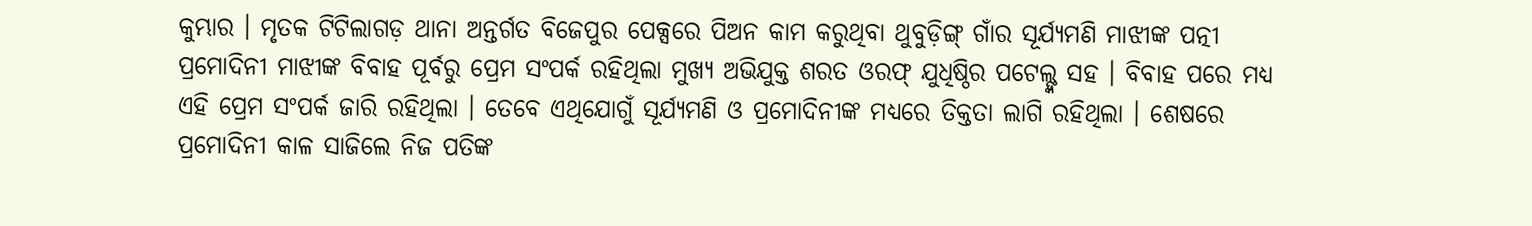କୁମ୍ଭାର । ମୃତକ ଟିଟିଲାଗଡ଼ ଥାନା ଅନ୍ତର୍ଗତ ବିଜେପୁର ପେକ୍ସରେ ପିଅନ କାମ କରୁଥିବା ଥୁବୁଡ଼ିଙ୍ଗ୍ ଗାଁର ସୂର୍ଯ୍ୟମଣି ମାଝୀଙ୍କ ପତ୍ନୀ ପ୍ରମୋଦିନୀ ମାଝୀଙ୍କ ବିବାହ ପୂର୍ବରୁ ପ୍ରେମ ସଂପର୍କ ରହିଥିଲା ମୁଖ୍ୟ ଅଭିଯୁକ୍ତ ଶରତ ଓରଫ୍ ଯୁଧିଷ୍ଠିର ପଟେଲ୍ଙ୍କ ସହ । ବିବାହ ପରେ ମଧ୍ୟ ଏହି ପ୍ରେମ ସଂପର୍କ ଜାରି ରହିଥିଲା । ତେବେ ଏଥିଯୋଗୁଁ ସୂର୍ଯ୍ୟମଣି ଓ ପ୍ରମୋଦିନୀଙ୍କ ମଧ୍ୟରେ ତିକ୍ତତା ଲାଗି ରହିଥିଲା । ଶେଷରେ ପ୍ରମୋଦିନୀ କାଳ ସାଜିଲେ ନିଜ ପତିଙ୍କ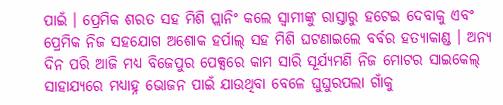ପାଇଁ । ପ୍ରେମିକ ଶରତ ସହ ମିଶି ପ୍ଲାନିଂ କଲେ ସ୍ୱାମୀଙ୍କୁ ରାସ୍ତାରୁ ହଟେଇ ଦେବାକୁ ଏବଂ ପ୍ରେମିକ ନିଜ ସହଯୋଗ ଅଶୋକ ହର୍ପାଲ୍ ସହ ମିଶି ଘଟଣାଇଲେ ବର୍ବର ହତ୍ୟାକାଣ୍ଡ । ଅନ୍ୟ ଦିନ ପରି ଆଜି ମଧ୍ୟ ବିଜେପୁର ପେକ୍ସରେ କାମ ସାରି ସୂର୍ଯ୍ୟମଣି ନିଜ ମୋଟର ସାଇକେଲ୍ ସାହାଯ୍ୟରେ ମଧ୍ୟାହ୍ନ ଭୋଜନ ପାଇଁ ଯାଉଥିବା ବେଳେ ଘୁଘୁରପଲା ଗାଁକୁ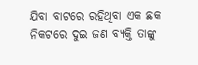ଯିବା ବାଟରେ ରହିଥିବା ଏକ ଛକ ନିକଟରେ ଦୁଇ ଜଣ ବ୍ୟକ୍ତି ତାଙ୍କୁ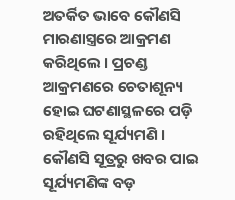ଅତର୍କିତ ଭାବେ କୌଣସି ମାରଣାସ୍ତ୍ରରେ ଆକ୍ରମଣ କରିଥିଲେ । ପ୍ରଚଣ୍ଡ ଆକ୍ରମଣରେ ଚେତାଶୂନ୍ୟ ହୋଇ ଘଟଣାସ୍ଥଳରେ ପଡ଼ି ରହିଥିଲେ ସୂର୍ଯ୍ୟମଣି । କୌଣସି ସୂତ୍ରରୁ ଖବର ପାଇ ସୂର୍ଯ୍ୟମଣିଙ୍କ ବଡ଼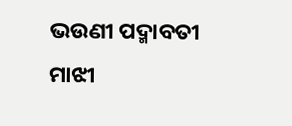ଭଉଣୀ ପଦ୍ମାବତୀ ମାଝୀ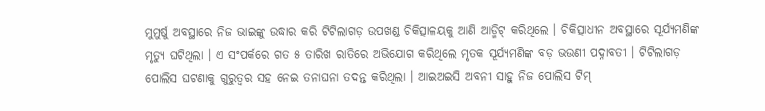ମୁମୁର୍ଷୁ ଅବସ୍ଥାରେ ନିଜ ଭାଇଙ୍କୁ ଉଦ୍ଧାର କରି ଟିଟିଲାଗଡ଼ ଉପଖଣ୍ଡ ଚିକିତ୍ସାଳୟକୁ ଆଣି ଆଡ୍ମିଟ୍ କରିଥିଲେ । ଚିକିତ୍ସାଧୀନ ଅବସ୍ଥାରେ ସୂର୍ଯ୍ୟମଣିଙ୍କ ମୃତ୍ୟୁ ଘଟିଥିଲା । ଏ ସଂପର୍କରେ ଗତ ୫ ତାରିଖ ରାତିରେ ଅଭିଯୋଗ କରିଥିଲେ ମୃତକ ସୂର୍ଯ୍ୟମଣିଙ୍କ ବଡ଼ ଭଉଣୀ ପଦ୍ନାବତୀ । ଟିଟିଲାଗଡ଼ ପୋଲିସ ଘଟଣାକୁ ଗୁରୁତ୍ୱର ସହ ନେଇ ତନାଘନା ତଦନ୍ତ କରିଥିଲା । ଆଇଅଇସି ଅବନୀ ସାହୁ ନିଜ ପୋଲିସ ଟିମ୍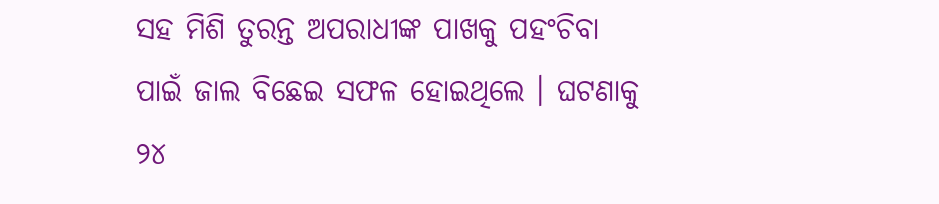ସହ ମିଶି ତୁରନ୍ତ ଅପରାଧୀଙ୍କ ପାଖକୁ ପହଂଚିବା ପାଇଁ ଜାଲ ବିଛେଇ ସଫଳ ହୋଇଥିଲେ । ଘଟଣାକୁ ୨୪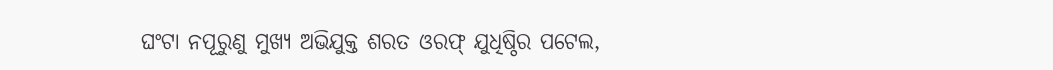ଘଂଟା ନପୂରୁଣୁ ମୁଖ୍ୟ ଅଭିଯୁକ୍ତ ଶରତ ଓରଫ୍ ଯୁଧିଷ୍ଠିର ପଟେଲ,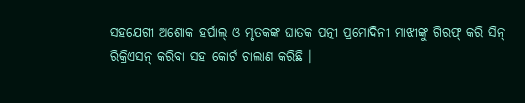ସହଯେଗୀ ଅଶୋକ ହର୍ପାଲ୍ ଓ ମୃତକଙ୍କ ଘାତକ ପତ୍ନୀ ପ୍ରମୋଦିନୀ ମାଝୀଙ୍କୁ ଗିରଫ୍ କରି ସିନ୍ ରିକ୍ରିଏସନ୍ କରିବା ସହ କୋର୍ଟ ଚାଲାଣ କରିଛି ।